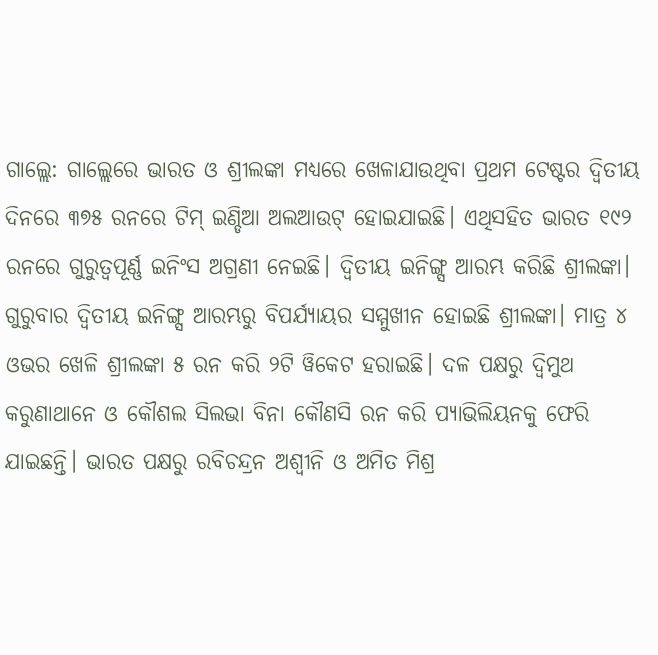ଗାଲ୍ଲେ: ଗାଲ୍ଲେରେ ଭାରତ ଓ ଶ୍ରୀଲଙ୍କା ମଧ୍ୟରେ ଖେଳାଯାଉଥିବା ପ୍ରଥମ ଟେଷ୍ଟର ଦ୍ୱିତୀୟ ଦିନରେ ୩୭୫ ରନରେ ଟିମ୍ ଇଣ୍ଡିଆ ଅଲଆଉଟ୍ ହୋଇଯାଇଛି। ଏଥିସହିତ ଭାରତ ୧୯୨ ରନରେ ଗୁରୁତ୍ୱପୂର୍ଣ୍ଣ ଇନିଂସ ଅଗ୍ରଣୀ ନେଇଛି। ଦ୍ୱିତୀୟ ଇନିଙ୍ଗ୍ସ ଆରମ୍ଭ କରିଛି ଶ୍ରୀଲଙ୍କା। ଗୁରୁବାର ଦ୍ୱିତୀୟ ଇନିଙ୍ଗ୍ସ ଆରମ୍ଭରୁ ବିପର୍ଯ୍ୟାୟର ସମ୍ମୁଖୀନ ହୋଇଛି ଶ୍ରୀଲଙ୍କା। ମାତ୍ର ୪ ଓଭର ଖେଳି ଶ୍ରୀଲଙ୍କା ୫ ରନ କରି ୨ଟି ୱିକେଟ ହରାଇଛି। ଦଳ ପକ୍ଷରୁ ଦ୍ୱିମୁଥ କରୁଣାଥାନେ ଓ କୌଶଲ ସିଲଭା ବିନା କୌଣସି ରନ କରି ପ୍ୟାଭିଲିୟନକୁ ଫେରି ଯାଇଛନ୍ତି। ଭାରତ ପକ୍ଷରୁ ରବିଚନ୍ଦ୍ରନ ଅଶ୍ୱୀନି ଓ ଅମିତ ମିଶ୍ର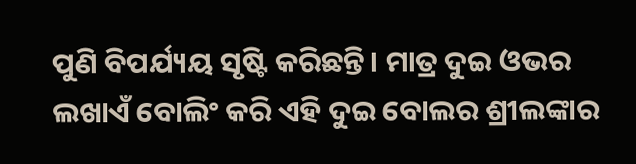ପୁଣି ବିପର୍ଯ୍ୟୟ ସୃଷ୍ଟି କରିଛନ୍ତି। ମାତ୍ର ଦୁଇ ଓଭର ଲଖାଏଁ ବୋଲିଂ କରି ଏହି ଦୁଇ ବୋଲର ଶ୍ରୀଲଙ୍କାର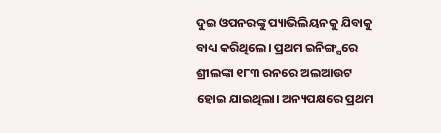ଦୁଇ ଓପନରଙ୍କୁ ପ୍ୟାଭିଲିୟନକୁ ଯିବାକୁ ବାଧ୍ୟ କରିଥିଲେ। ପ୍ରଥମ ଇନିଙ୍ଗ୍ସରେ ଶ୍ରୀଲଙ୍କା ୧୮୩ ରନରେ ଅଲଆଉଟ ହୋଇ ଯାଇଥିଲା। ଅନ୍ୟପକ୍ଷରେ ପ୍ରଥମ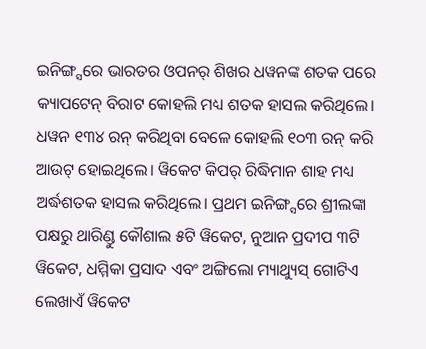ଇନିଙ୍ଗ୍ସରେ ଭାରତର ଓପନର୍ ଶିଖର ଧୱନଙ୍କ ଶତକ ପରେ କ୍ୟାପଟେନ୍ ବିରାଟ କୋହଲି ମଧ୍ୟ ଶତକ ହାସଲ କରିଥିଲେ। ଧୱନ ୧୩୪ ରନ୍ କରିଥିବା ବେଳେ କୋହଲି ୧୦୩ ରନ୍ କରି ଆଉଟ୍ ହୋଇଥିଲେ। ୱିକେଟ କିପର୍ ରିଦ୍ଧିମାନ ଶାହ ମଧ୍ୟ ଅର୍ଦ୍ଧଶତକ ହାସଲ କରିଥିଲେ। ପ୍ରଥମ ଇନିଙ୍ଗ୍ସରେ ଶ୍ରୀଲଙ୍କା ପକ୍ଷରୁ ଥାରିଣ୍ଡୁ କୌଶାଲ ୫ଟି ୱିକେଟ, ନୁଆନ ପ୍ରଦୀପ ୩ଟି ୱିକେଟ, ଧମ୍ମିକା ପ୍ରସାଦ ଏବଂ ଅଙ୍ଗିଲୋ ମ୍ୟାଥ୍ୟୁସ୍ ଗୋଟିଏ ଲେଖାଏଁ ୱିକେଟ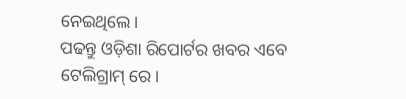ନେଇଥିଲେ।
ପଢନ୍ତୁ ଓଡ଼ିଶା ରିପୋର୍ଟର ଖବର ଏବେ ଟେଲିଗ୍ରାମ୍ ରେ।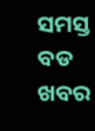ସମସ୍ତ ବଡ ଖବର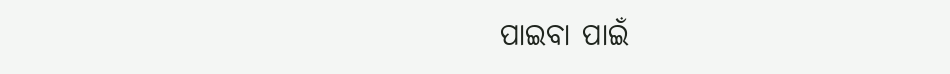ପାଇବା ପାଇଁ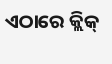ଏଠାରେ କ୍ଲିକ୍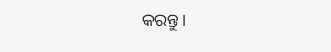କରନ୍ତୁ।